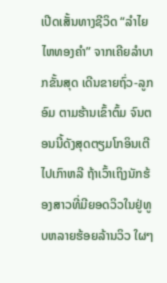ເປີດເສັ້ນທາງຊີວິດ “ລຳໄຍ ໄຫທອງຄຳ” ຈາກເຄີຍລຳບາກຂັ້ນສຸດ ເດີນຂາຍຖົ່ວ-ລູກອົມ ຕາມຮ້ານເຂົ້າຕົ້ມ ຈົນຕອນນີ້ດັງສຸດຕຽມໂກອິນເຕີໄປເກົາຫລີ ຖ້າເວົ້າເຖິງນັກຮ້ອງສາວທີ່ມີຍອດວິວໃນຢູ່ທູບຫລາຍຮ້ອຍລ້ານວິວ ໃຜໆ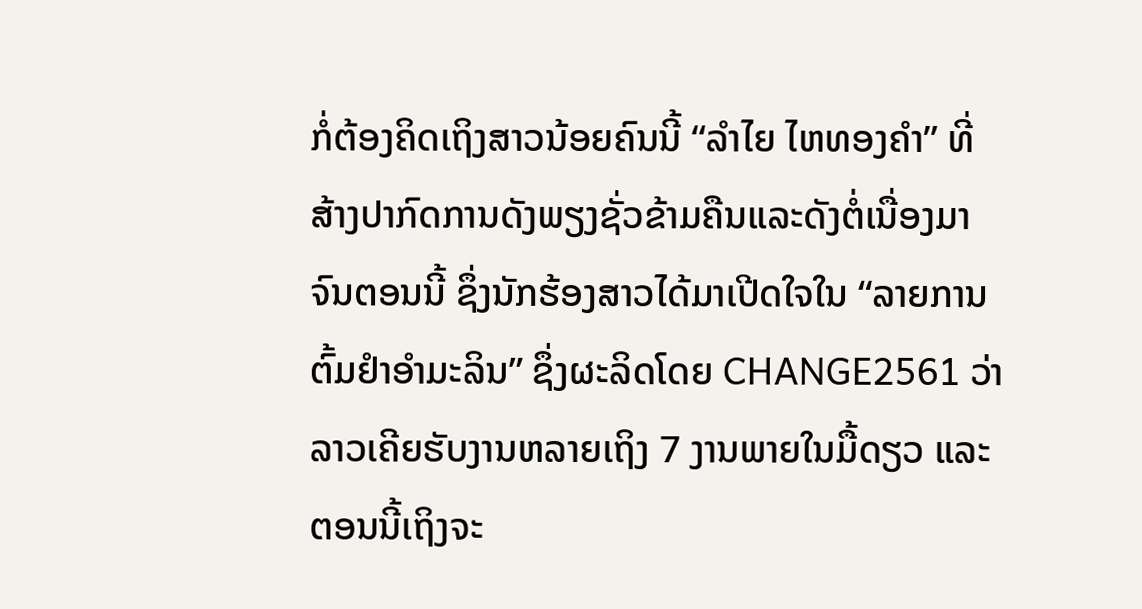ກໍ່ຕ້ອງຄິດເຖິງສາວນ້ອຍຄົນນີ້ “ລຳໄຍ ໄຫທອງຄຳ” ທີ່ສ້າງປາກົດການດັງພຽງຊັ່ວຂ້າມຄືນແລະດັງຕໍ່ເນື່ອງມາຈົນຕອນນີ້ ຊຶ່ງນັກຮ້ອງສາວໄດ້ມາເປີດໃຈໃນ “ລາຍການ ຕົ້ມຢຳອຳມະລິນ” ຊຶ່ງຜະລິດໂດຍ CHANGE2561 ວ່າລາວເຄີຍຮັບງານຫລາຍເຖິງ 7 ງານພາຍໃນມື້ດຽວ ແລະຕອນນີ້ເຖິງຈະ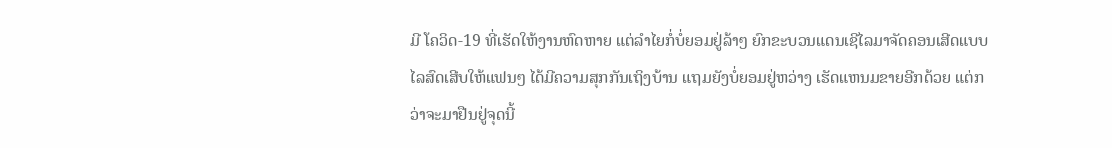ມີ ໂຄວິດ-19 ທີ່ເຮັດໃຫ້ງານຫົດຫາຍ ແຕ່ລຳໄຍກໍ່ບໍ່ຍອມຢູ່ລ້າໆ ຍົກຂະບວນແດນເຊີໄລມາຈັດຄອນເສີດແບບໄລສົດເສີບໃຫ້ແຟນໆ ໄດ້ມີຄວາມສຸກກັນເຖິງບ້ານ ແຖມຍັງບໍ່ຍອມຢູ່ຫວ່າງ ເຮັດແຫນມຂາຍອີກດ້ວຍ ແຕ່ກວ່າຈະມາຢືນຢູ່ຈຸດນີ້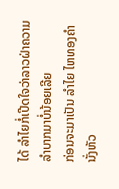ໄດ້ ລຳໄຍກໍ່ເປີດໃຈວ່າລາວຝ່າຄວາມລຳບາກມາບໍ່ນ້ອຍເລີຍ
ກ່ອນຈະມາເປັນ ລຳໄຍ ໄຫທອງຄຳ ນັ່ງຫັວ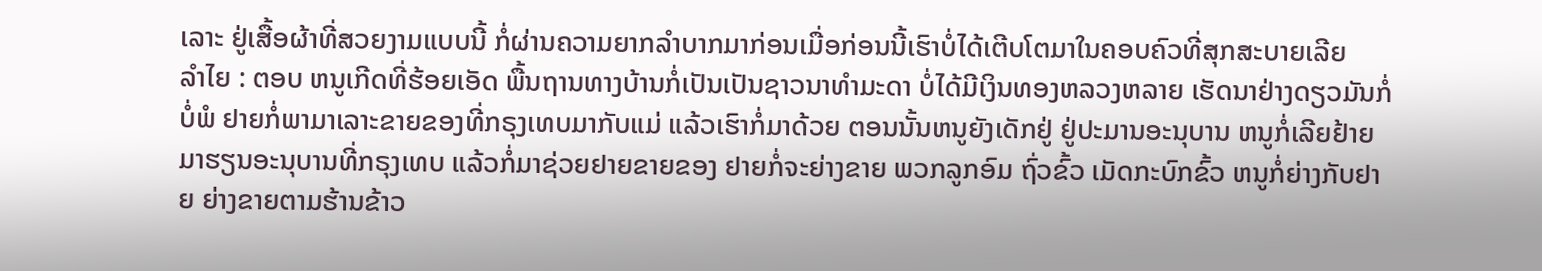ເລາະ ຢູ່ເສື້ອຜ້າທີ່ສວຍງາມແບບນີ້ ກໍ່ຜ່ານຄວາມຍາກລຳບາກມາກ່ອນເມື່ອກ່ອນນີ້ເຮົາບໍ່ໄດ້ເຕີບໂຕມາໃນຄອບຄົວທີ່ສຸກສະບາຍເລີຍ
ລຳໄຍ : ຕອບ ຫນູເກີດທີ່ຮ້ອຍເອັດ ພື້ນຖານທາງບ້ານກໍ່ເປັນເປັນຊາວນາທຳມະດາ ບໍ່ໄດ້ມີເງິນທອງຫລວງຫລາຍ ເຮັດນາຢ່າງດຽວມັນກໍ່ບໍ່ພໍ ຢາຍກໍ່ພາມາເລາະຂາຍຂອງທີ່ກຣຸງເທບມາກັບແມ່ ແລ້ວເຮົາກໍ່ມາດ້ວຍ ຕອນນັ້ນຫນູຍັງເດັກຢູ່ ຢູ່ປະມານອະນຸບານ ຫນູກໍ່ເລີຍຢ້າຍມາຮຽນອະນຸບານທີ່ກຣຸງເທບ ແລ້ວກໍ່ມາຊ່ວຍຢາຍຂາຍຂອງ ຢາຍກໍ່ຈະຍ່າງຂາຍ ພວກລູກອົມ ຖົ່ວຂົ້ວ ເມັດກະບົກຂົ້ວ ຫນູກໍ່ຍ່າງກັບຢາຍ ຍ່າງຂາຍຕາມຮ້ານຂ້າວ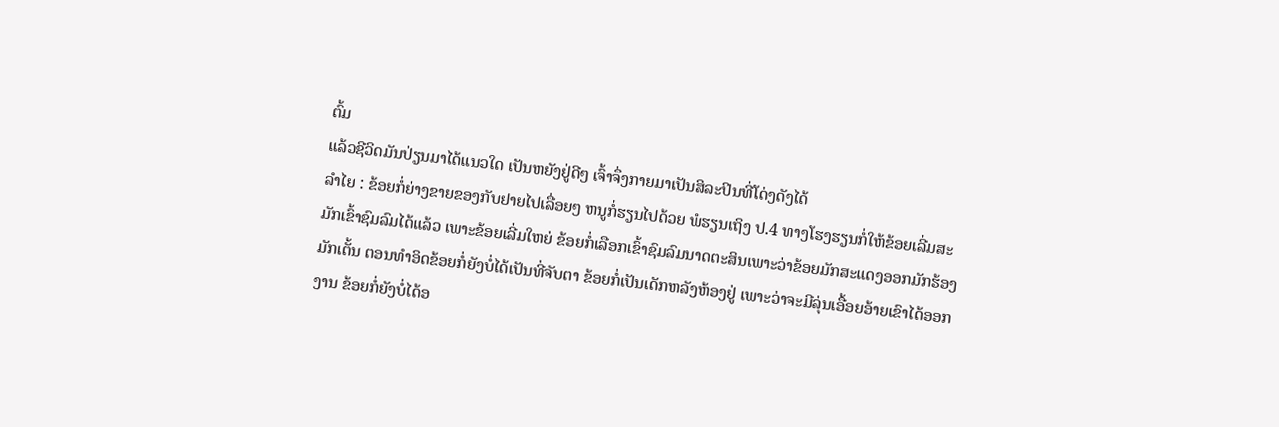ຕົ້ມ
ແລ້ວຊີວິດມັນປ່ຽນມາໄດ້ແນວໃດ ເປັນຫຍັງຢູ່ດີໆ ເຈົ້າຈຶ່ງກາຍມາເປັນສິລະປິນທີ່ໂດ່ງດັງໄດ້
ລຳໄຍ : ຂ້ອຍກໍ່ຍ່າງຂາຍຂອງກັບຢາຍໄປເລື່ອຍໆ ຫນູກໍ່ຮຽນໄປດ້ວຍ ພໍຮຽນເຖິງ ປ.4 ທາງໂຮງຮຽນກໍ່ໃຫ້ຂ້ອຍເລີ່ມສະມັກເຂົ້າຊົມລົມໄດ້ແລ້ວ ເພາະຂ້ອຍເລີ່ມໃຫຍ່ ຂ້ອຍກໍ່ເລືອກເຂົ້າຊົມລົມນາດຕະສິນເພາະວ່າຂ້ອຍມັກສະແດງອອກມັກຮ້ອງມັກເຕັ້ນ ຕອນທຳອິດຂ້ອຍກໍ່ຍັງບໍ່ໄດ້ເປັນທີ່ຈັບຕາ ຂ້ອຍກໍ່ເປັນເດັກຫລັງຫ້ອງຢູ່ ເພາະວ່າຈະມີລຸ່ນເອື້ອຍອ້າຍເຂົາໄດ້ອອກງານ ຂ້ອຍກໍ່ຍັງບໍ່ໄດ້ອ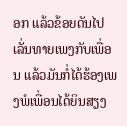ອກ ແລ້ວຂ້ອຍດັນໄປເລັ່ນທາຍເພງກັບເພື່ອນ ແລ້ວມັນກໍ່ໄດ້ຮ້ອງເພງພໍເພື່ອນໄດ້ຍິນສຽງ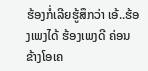ຮ້ອງກໍ່ເລີຍຮູ້ສຶກວ່າ ເອ້..ຮ້ອງເພງໄດ້ ຮ້ອງເພງດີ ຄ່ອນຂ້າງໂອເຄ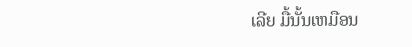ເລີຍ ມື້ນັ້ນເຫມືອນ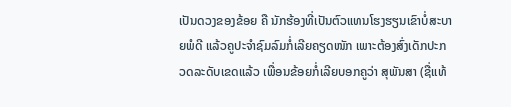ເປັນດວງຂອງຂ້ອຍ ຄື ນັກຮ້ອງທີ່ເປັນຕົວແທນໂຮງຮຽນເຂົາບໍ່ສະບາຍພໍດີ ແລ້ວຄູປະຈຳຊົມລົມກໍ່ເລີຍຄຽດໜັກ ເພາະຕ້ອງສົ່ງເດັກປະກວດລະດັບເຂດແລ້ວ ເພື່ອນຂ້ອຍກໍ່ເລີຍບອກຄູວ່າ ສຸພັນສາ (ຊື່ແທ້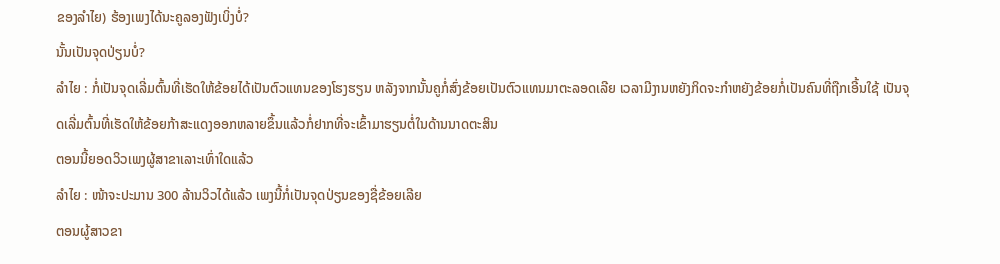ຂອງລຳໄຍ) ຮ້ອງເພງໄດ້ນະຄູລອງຟັງເບິ່ງບໍ່?
ນັ້ນເປັນຈຸດປ່ຽນບໍ່?
ລຳໄຍ : ກໍ່ເປັນຈຸດເລີ່ມຕົ້ນທີ່ເຮັດໃຫ້ຂ້ອຍໄດ້ເປັນຕົວແທນຂອງໂຮງຮຽນ ຫລັງຈາກນັ້ນຄູກໍ່ສົ່ງຂ້ອຍເປັນຕົວແທນມາຕະລອດເລີຍ ເວລາມີງານຫຍັງກິດຈະກຳຫຍັງຂ້ອຍກໍ່ເປັນຄົນທີ່ຖືກເອີ້ນໃຊ້ ເປັນຈຸດເລີ່ມຕົ້ນທີ່ເຮັດໃຫ້ຂ້ອຍກ້າສະແດງອອກຫລາຍຂຶ້ນແລ້ວກໍ່ຢາກທີ່ຈະເຂົ້າມາຮຽນຕໍ່ໃນດ້ານນາດຕະສິນ
ຕອນນີ້ຍອດວິວເພງຜູ້ສາຂາເລາະເທົ່າໃດແລ້ວ
ລຳໄຍ : ໜ້າຈະປະມານ 300 ລ້ານວິວໄດ້ແລ້ວ ເພງນີ້ກໍ່ເປັນຈຸດປ່ຽນຂອງຊື່ຂ້ອຍເລີຍ
ຕອນຜູ້ສາວຂາ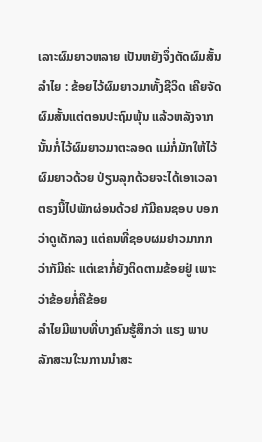ເລາະຜົມຍາວຫລາຍ ເປັນຫຍັງຈຶ່ງຕັດຜົມສັ້ນ
ລຳໄຍ : ຂ້ອຍໄວ້ຜົມຍາວມາທັ້ງຊີວິດ ເຄີຍຈັດຜົມສັ້ນແຕ່ຕອນປະຖົມພຸ້ນ ແລ້ວຫລັງຈາກນັ້ນກໍ່ໄວ້ຜົມຍາວມາຕະລອດ ແມ່ກໍ່ມັກໃຫ້ໄວ້ຜົມຍາວດ້ວຍ ປ່ຽນລຸກດ້ວຍຈະໄດ້ເອາເວລາຕຣງນີ້ໄປພັກຜ່ອນດ້ວຢ ກັມີຄນຊອບ ບອກວ່າດູເດັກລງ ແຕ່ຄນທີ່ຊອບຜມຢາວມາກກວ່າກັມີຄ່ະ ແຕ່ເຂາກໍ່ຍັງຕິດຕາມຂ້ອຍຢູ່ ເພາະວ່າຂ້ອຍກໍ່ຄືຂ້ອຍ
ລຳໄຍມີພາບທີ່ບາງຄົນຮູ້ສຶກວ່າ ແຮງ ພາບລັກສະນໃະນການນຳສະ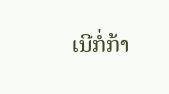ເນີກໍ່ກ້າ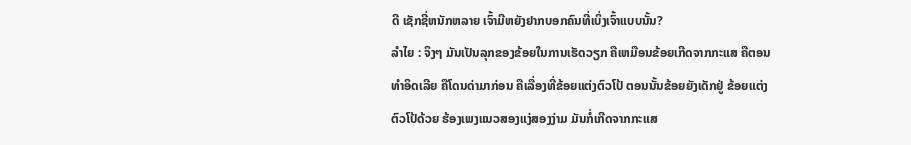ດີ ເຊັກຊີ່ຫນັກຫລາຍ ເຈົ້າມີຫຍັງຢາກບອກຄົນທີ່ເບິ່ງເຈົ້າແບບນັ້ນ?
ລຳໄຍ : ຈິງໆ ມັນເປັນລຸກຂອງຂ້ອຍໃນການເຮັດວຽກ ຄືເຫມືອນຂ້ອຍເກີດຈາກກະແສ ຄືຕອນທຳອິດເລີຍ ຄືໂດນດ່າມາກ່ອນ ຄືເລື່ອງທີ່ຂ້ອຍແຕ່ງຕົວໂປ້ ຕອນນັ້ນຂ້ອຍຍັງເດັກຢູ່ ຂ້ອຍແຕ່ງຕົວໂປ້ດ້ວຍ ຮ້ອງເພງແນວສອງແງ່ສອງງ່າມ ມັນກໍ່ເກີດຈາກກະແສ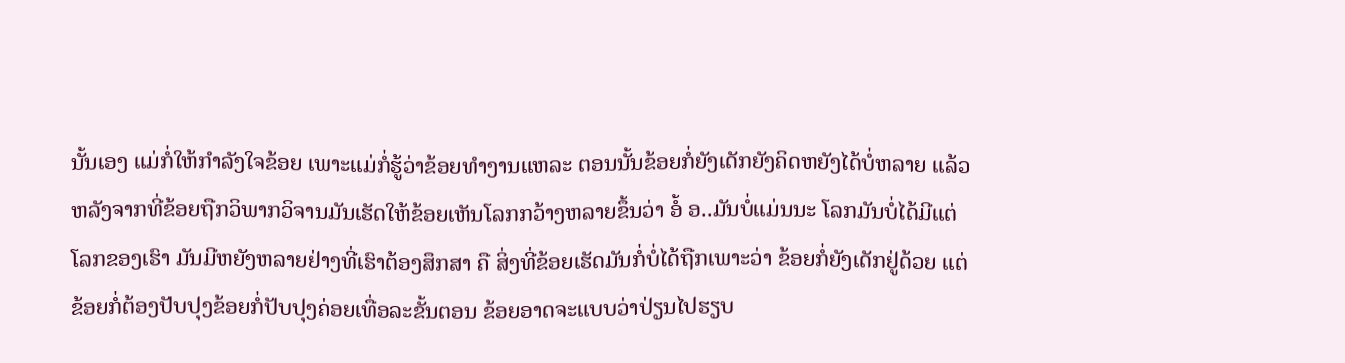ນັ້ນເອງ ແມ່ກໍ່ໃຫ້ກຳລັງໃຈຂ້ອຍ ເພາະແມ່ກໍ່ຮູ້ວ່າຂ້ອຍທຳງານແຫລະ ຕອນນັ້ນຂ້ອຍກໍ່ຍັງເດັກຍັງຄິດຫຍັງໄດ້ບໍ່ຫລາຍ ແລ້ວຫລັງຈາກທີ່ຂ້ອຍຖືກວິພາກວິຈານມັນເຮັດໃຫ້ຂ້ອຍເຫັນໂລກກວ້າງຫລາຍຂຶ້ນວ່າ ອໍ້ ອ..ມັນບໍ່ແມ່ນນະ ໂລກມັນບໍ່ໄດ້ມີແຕ່ໂລກຂອງເຮົາ ມັນມີຫຍັງຫລາຍຢ່າງທີ່ເຮົາຕ້ອງສຶກສາ ຄື ສິ່ງທີ່ຂ້ອຍເຮັດມັນກໍ່ບໍ່ໄດ້ຖືກເພາະວ່າ ຂ້ອຍກໍ່ຍັງເດັກຢູ່ດ້ວຍ ແຕ່ຂ້ອຍກໍ່ຕ້ອງປັບປຸງຂ້ອຍກໍ່ປັບປຸງຄ່ອຍເທື່ອລະຂັ້ນຕອນ ຂ້ອຍອາດຈະແບບວ່າປ່ຽນໄປຮຽບ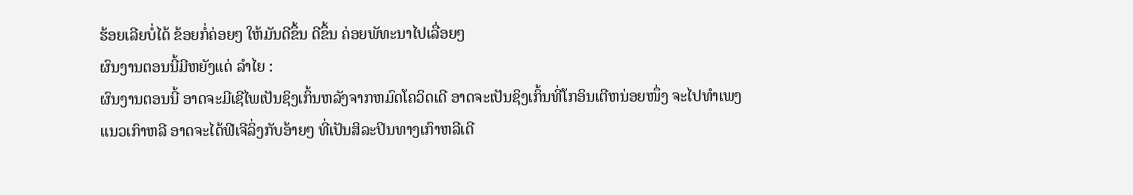ຮ້ອຍເລີຍບໍ່ໄດ້ ຂ້ອຍກໍ່ຄ່ອຍໆ ໃຫ້ມັນດີຂຶ້ນ ດີຂຶ້ນ ຄ່ອຍພັທະນາໄປເລື່ອຍໆ
ຜົນງານຕອນນີ້ມີຫຍັງແດ່ ລຳໄຍ :
ຜົນງານຕອນນີ້ ອາດຈະມີເຊີໄພເປັນຊິງເກິ້ນຫລັງຈາກຫມົດໂຄວິດເດີ ອາດຈະເປັນຊິງເກິ້ນທີ່ໂກອິນເຕີຫນ່ອຍໜຶ່ງ ຈະໄປທຳເພງແນວເກົາຫລີ ອາດຈະໄດ້ຟີເຈີລິ່ງກັບອ້າຍໆ ທີ່ເປັນສິລະປິນທາງເກົາຫລີເດີ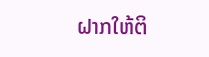ຝາກໃຫ້ຕິ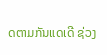ດຕາມກັນແດເດີ ຊ່ວງ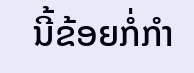ນີ້ຂ້ອຍກໍ່ກຳ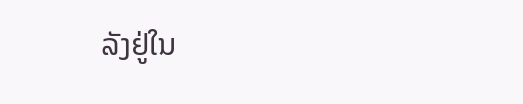ລັງຢູ່ໃນ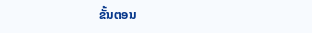ຂັ້ນຕອນ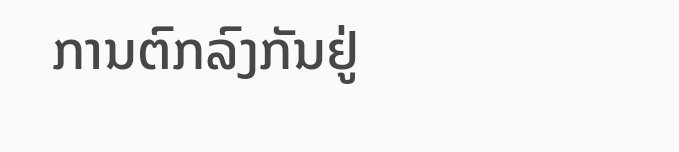ການຕົກລົງກັນຢູ່